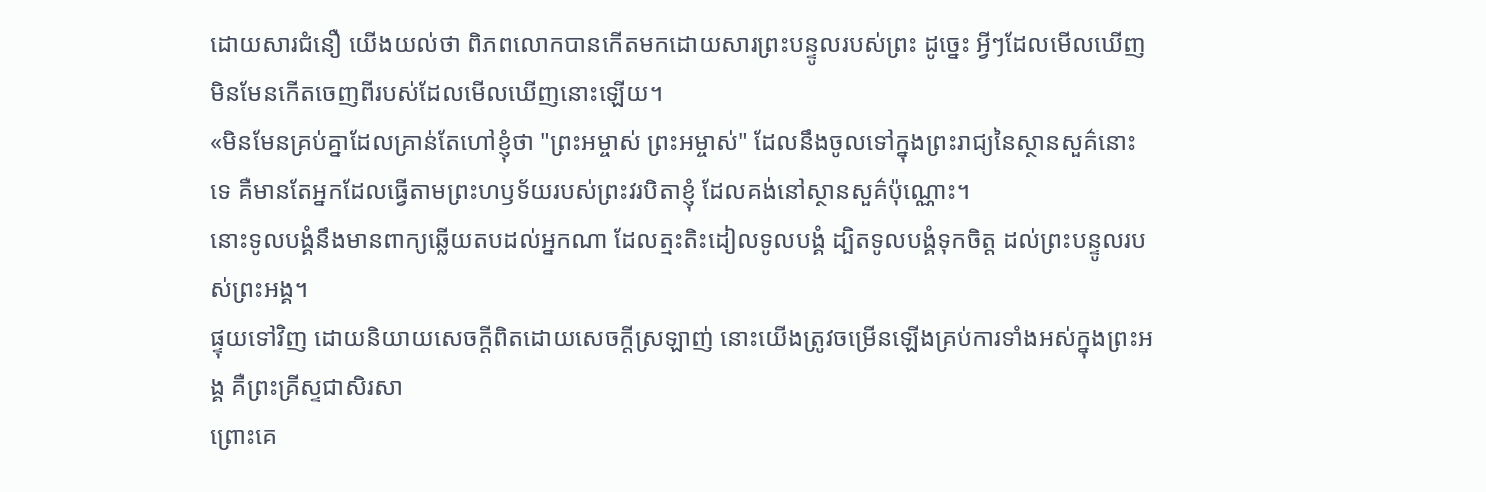ដោយសារជំនឿ យើងយល់ថា ពិភពលោកបានកើតមកដោយសារព្រះបន្ទូលរបស់ព្រះ ដូច្នេះ អ្វីៗដែលមើលឃើញ មិនមែនកើតចេញពីរបស់ដែលមើលឃើញនោះឡើយ។
«មិនមែនគ្រប់គ្នាដែលគ្រាន់តែហៅខ្ញុំថា "ព្រះអម្ចាស់ ព្រះអម្ចាស់" ដែលនឹងចូលទៅក្នុងព្រះរាជ្យនៃស្ថានសួគ៌នោះទេ គឺមានតែអ្នកដែលធ្វើតាមព្រះហឫទ័យរបស់ព្រះវរបិតាខ្ញុំ ដែលគង់នៅស្ថានសួគ៌ប៉ុណ្ណោះ។
នោះទូលបង្គំនឹងមានពាក្យឆ្លើយតបដល់អ្នកណា ដែលត្មះតិះដៀលទូលបង្គំ ដ្បិតទូលបង្គំទុកចិត្ត ដល់ព្រះបន្ទូលរបស់ព្រះអង្គ។
ផ្ទុយទៅវិញ ដោយនិយាយសេចក្តីពិតដោយសេចក្តីស្រឡាញ់ នោះយើងត្រូវចម្រើនឡើងគ្រប់ការទាំងអស់ក្នុងព្រះអង្គ គឺព្រះគ្រីស្ទជាសិរសា
ព្រោះគេ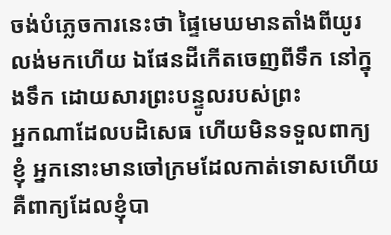ចង់បំភ្លេចការនេះថា ផ្ទៃមេឃមានតាំងពីយូរលង់មកហើយ ឯផែនដីកើតចេញពីទឹក នៅក្នុងទឹក ដោយសារព្រះបន្ទូលរបស់ព្រះ
អ្នកណាដែលបដិសេធ ហើយមិនទទួលពាក្យខ្ញុំ អ្នកនោះមានចៅក្រមដែលកាត់ទោសហើយ គឺពាក្យដែលខ្ញុំបា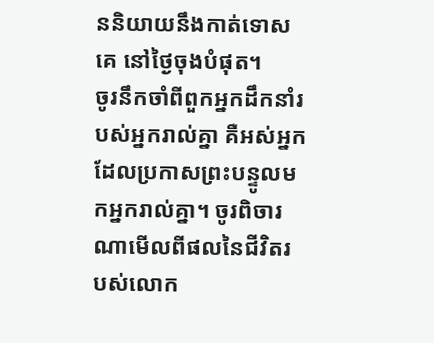ននិយាយនឹងកាត់ទោសគេ នៅថ្ងៃចុងបំផុត។
ចូរនឹកចាំពីពួកអ្នកដឹកនាំរបស់អ្នករាល់គ្នា គឺអស់អ្នកដែលប្រកាសព្រះបន្ទូលមកអ្នករាល់គ្នា។ ចូរពិចារណាមើលពីផលនៃជីវិតរបស់លោក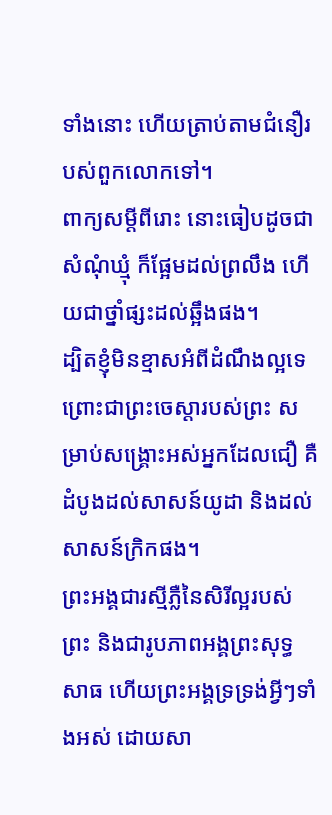ទាំងនោះ ហើយត្រាប់តាមជំនឿរបស់ពួកលោកទៅ។
ពាក្យសម្ដីពីរោះ នោះធៀបដូចជាសំណុំឃ្មុំ ក៏ផ្អែមដល់ព្រលឹង ហើយជាថ្នាំផ្សះដល់ឆ្អឹងផង។
ដ្បិតខ្ញុំមិនខ្មាសអំពីដំណឹងល្អទេ ព្រោះជាព្រះចេស្តារបស់ព្រះ សម្រាប់សង្គ្រោះអស់អ្នកដែលជឿ គឺដំបូងដល់សាសន៍យូដា និងដល់សាសន៍ក្រិកផង។
ព្រះអង្គជារស្មីភ្លឺនៃសិរីល្អរបស់ព្រះ និងជារូបភាពអង្គព្រះសុទ្ធសាធ ហើយព្រះអង្គទ្រទ្រង់អ្វីៗទាំងអស់ ដោយសា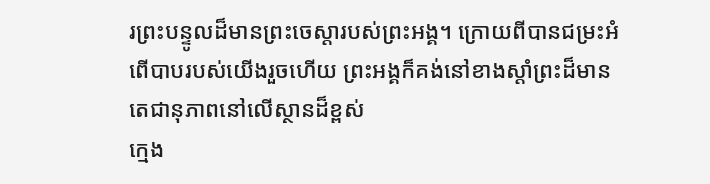រព្រះបន្ទូលដ៏មានព្រះចេស្តារបស់ព្រះអង្គ។ ក្រោយពីបានជម្រះអំពើបាបរបស់យើងរួចហើយ ព្រះអង្គក៏គង់នៅខាងស្តាំព្រះដ៏មានតេជានុភាពនៅលើស្ថានដ៏ខ្ពស់
ក្មេង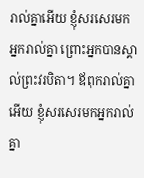រាល់គ្នាអើយ ខ្ញុំសរសេរមកអ្នករាល់គ្នា ព្រោះអ្នកបានស្គាល់ព្រះវរបិតា។ ឪពុករាល់គ្នាអើយ ខ្ញុំសរសេរមកអ្នករាល់គ្នា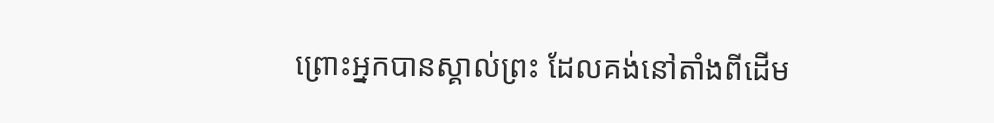ព្រោះអ្នកបានស្គាល់ព្រះ ដែលគង់នៅតាំងពីដើម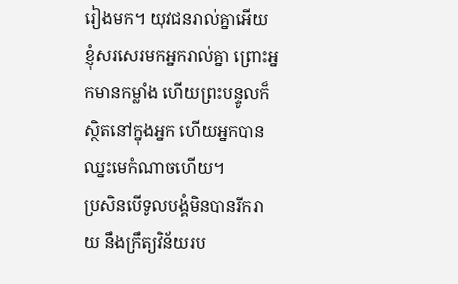រៀងមក។ យុវជនរាល់គ្នាអើយ ខ្ញុំសរសេរមកអ្នករាល់គ្នា ព្រោះអ្នកមានកម្លាំង ហើយព្រះបន្ទូលក៏ស្ថិតនៅក្នុងអ្នក ហើយអ្នកបានឈ្នះមេកំណាចហើយ។
ប្រសិនបើទូលបង្គំមិនបានរីករាយ នឹងក្រឹត្យវិន័យរប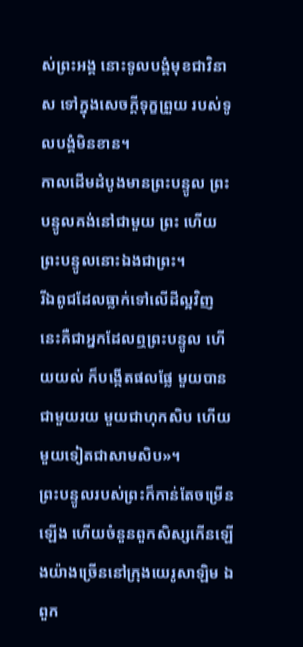ស់ព្រះអង្គ នោះទូលបង្គំមុខជាវិនាស ទៅក្នុងសេចក្ដីទុក្ខព្រួយ របស់ទូលបង្គំមិនខាន។
កាលដើមដំបូងមានព្រះបន្ទូល ព្រះបន្ទូលគង់នៅជាមួយ ព្រះ ហើយព្រះបន្ទូលនោះឯងជាព្រះ។
រីឯពូជដែលធ្លាក់ទៅលើដីល្អវិញ នេះគឺជាអ្នកដែលឮព្រះបន្ទូល ហើយយល់ ក៏បង្កើតផលផ្លែ មួយបានជាមួយរយ មួយជាហុកសិប ហើយមួយទៀតជាសាមសិប»។
ព្រះបន្ទូលរបស់ព្រះក៏កាន់តែចម្រើនឡើង ហើយចំនួនពួកសិស្សកើនឡើងយ៉ាងច្រើននៅក្រុងយេរូសាឡិម ឯពួក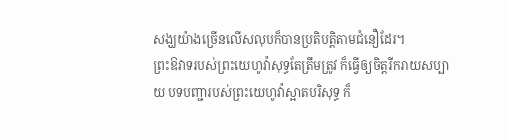សង្ឃយ៉ាងច្រើនលើសលុបក៏បានប្រតិបត្តិតាមជំនឿដែរ។
ព្រះឱវាទរបស់ព្រះយេហូវ៉ាសុទ្ធតែត្រឹមត្រូវ ក៏ធ្វើឲ្យចិត្តរីករាយសប្បាយ បទបញ្ជារបស់ព្រះយេហូវ៉ាស្អាតបរិសុទ្ធ ក៏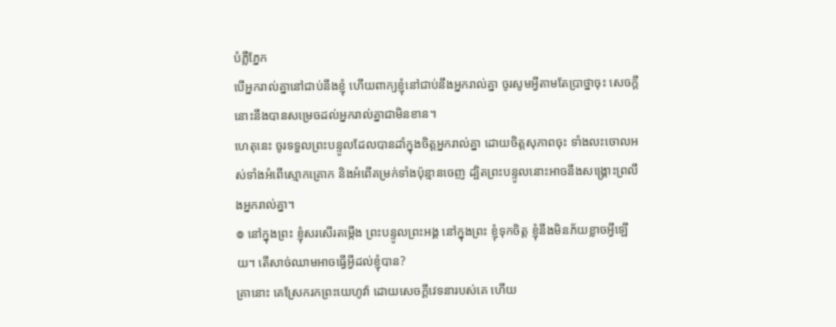បំភ្លឺភ្នែក
បើអ្នករាល់គ្នានៅជាប់នឹងខ្ញុំ ហើយពាក្យខ្ញុំនៅជាប់នឹងអ្នករាល់គ្នា ចូរសូមអ្វីតាមតែប្រាថ្នាចុះ សេចក្ដីនោះនឹងបានសម្រេចដល់អ្នករាល់គ្នាជាមិនខាន។
ហេតុនេះ ចូរទទួលព្រះបន្ទូលដែលបានដាំក្នុងចិត្តអ្នករាល់គ្នា ដោយចិត្តសុភាពចុះ ទាំងលះចោលអស់ទាំងអំពើស្មោកគ្រោក និងអំពើគម្រក់ទាំងប៉ុន្មានចេញ ដ្បិតព្រះបន្ទូលនោះអាចនឹងសង្គ្រោះព្រលឹងអ្នករាល់គ្នា។
៙ នៅក្នុងព្រះ ខ្ញុំសរសើរតម្កើង ព្រះបន្ទូលព្រះអង្គ នៅក្នុងព្រះ ខ្ញុំទុកចិត្ត ខ្ញុំនឹងមិនភ័យខ្លាចអ្វីឡើយ។ តើសាច់ឈាមអាចធ្វើអ្វីដល់ខ្ញុំបាន?
គ្រានោះ គេស្រែករកព្រះយេហូវ៉ា ដោយសេចក្ដីវេទនារបស់គេ ហើយ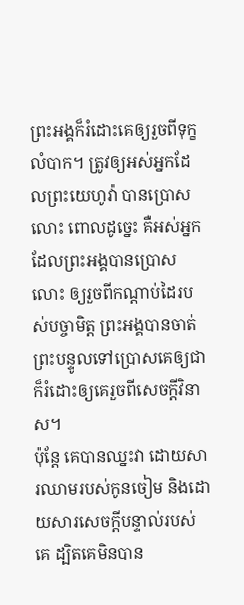ព្រះអង្គក៏រំដោះគេឲ្យរួចពីទុក្ខលំបាក។ ត្រូវឲ្យអស់អ្នកដែលព្រះយេហូវ៉ា បានប្រោសលោះ ពោលដូច្នេះ គឺអស់អ្នកដែលព្រះអង្គបានប្រោសលោះ ឲ្យរួចពីកណ្ដាប់ដៃរបស់បច្ចាមិត្ត ព្រះអង្គបានចាត់ព្រះបន្ទូលទៅប្រោសគេឲ្យជា ក៏រំដោះឲ្យគេរួចពីសេចក្ដីវិនាស។
ប៉ុន្តែ គេបានឈ្នះវា ដោយសារឈាមរបស់កូនចៀម និងដោយសារសេចក្ដីបន្ទាល់របស់គេ ដ្បិតគេមិនបាន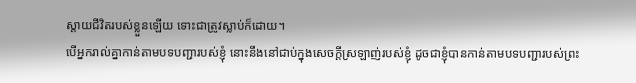ស្តាយជីវិតរបស់ខ្លួនឡើយ ទោះជាត្រូវស្លាប់ក៏ដោយ។
បើអ្នករាល់គ្នាកាន់តាមបទបញ្ជារបស់ខ្ញុំ នោះនឹងនៅជាប់ក្នុងសេចក្តីស្រឡាញ់របស់ខ្ញុំ ដូចជាខ្ញុំបានកាន់តាមបទបញ្ជារបស់ព្រះ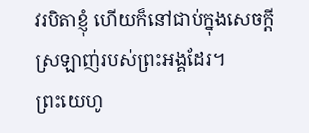វរបិតាខ្ញុំ ហើយក៏នៅជាប់ក្នុងសេចក្តីស្រឡាញ់របស់ព្រះអង្គដែរ។
ព្រះយេហូ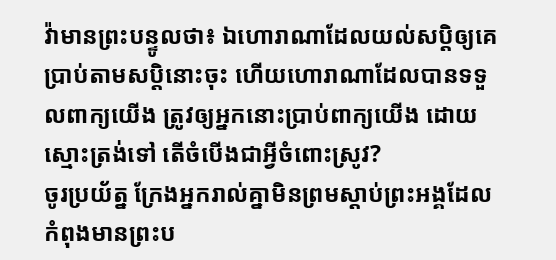វ៉ាមានព្រះបន្ទូលថា៖ ឯហោរាណាដែលយល់សប្តិឲ្យគេប្រាប់តាមសប្តិនោះចុះ ហើយហោរាណាដែលបានទទួលពាក្យយើង ត្រូវឲ្យអ្នកនោះប្រាប់ពាក្យយើង ដោយស្មោះត្រង់ទៅ តើចំបើងជាអ្វីចំពោះស្រូវ?
ចូរប្រយ័ត្ន ក្រែងអ្នករាល់គ្នាមិនព្រមស្ដាប់ព្រះអង្គដែលកំពុងមានព្រះប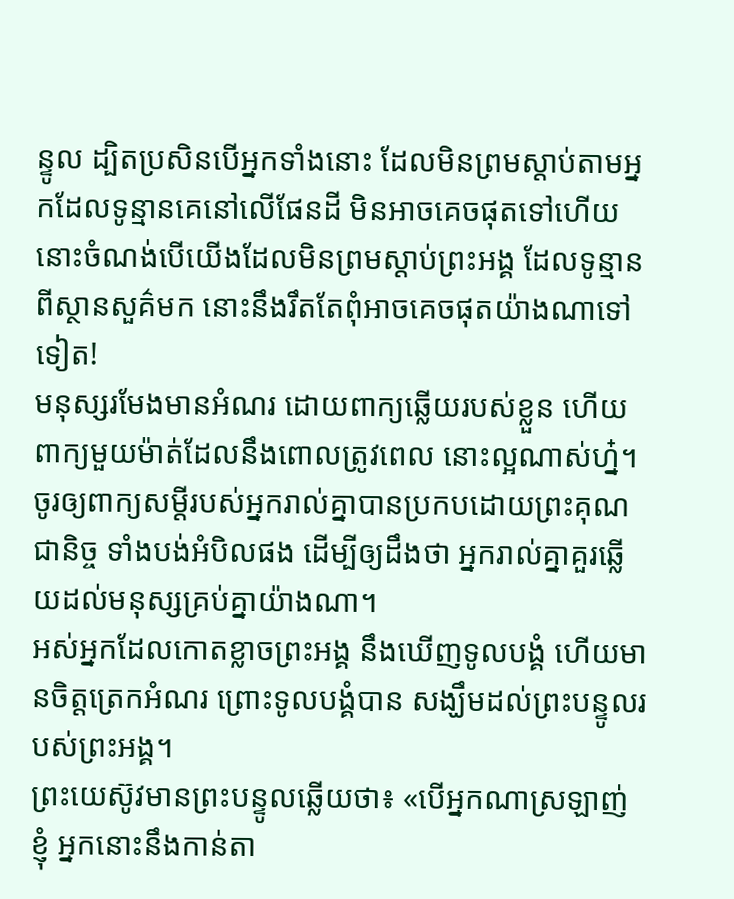ន្ទូល ដ្បិតប្រសិនបើអ្នកទាំងនោះ ដែលមិនព្រមស្តាប់តាមអ្នកដែលទូន្មានគេនៅលើផែនដី មិនអាចគេចផុតទៅហើយ នោះចំណង់បើយើងដែលមិនព្រមស្ដាប់ព្រះអង្គ ដែលទូន្មានពីស្ថានសួគ៌មក នោះនឹងរឹតតែពុំអាចគេចផុតយ៉ាងណាទៅទៀត!
មនុស្សរមែងមានអំណរ ដោយពាក្យឆ្លើយរបស់ខ្លួន ហើយពាក្យមួយម៉ាត់ដែលនឹងពោលត្រូវពេល នោះល្អណាស់ហ្ន៎។
ចូរឲ្យពាក្យសម្ដីរបស់អ្នករាល់គ្នាបានប្រកបដោយព្រះគុណជានិច្ច ទាំងបង់អំបិលផង ដើម្បីឲ្យដឹងថា អ្នករាល់គ្នាគួរឆ្លើយដល់មនុស្សគ្រប់គ្នាយ៉ាងណា។
អស់អ្នកដែលកោតខ្លាចព្រះអង្គ នឹងឃើញទូលបង្គំ ហើយមានចិត្តត្រេកអំណរ ព្រោះទូលបង្គំបាន សង្ឃឹមដល់ព្រះបន្ទូលរបស់ព្រះអង្គ។
ព្រះយេស៊ូវមានព្រះបន្ទូលឆ្លើយថា៖ «បើអ្នកណាស្រឡាញ់ខ្ញុំ អ្នកនោះនឹងកាន់តា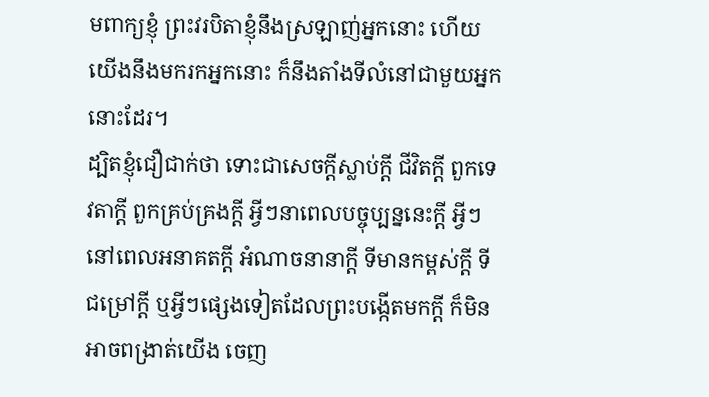មពាក្យខ្ញុំ ព្រះវរបិតាខ្ញុំនឹងស្រឡាញ់អ្នកនោះ ហើយយើងនឹងមករកអ្នកនោះ ក៏នឹងតាំងទីលំនៅជាមួយអ្នកនោះដែរ។
ដ្បិតខ្ញុំជឿជាក់ថា ទោះជាសេចក្ដីស្លាប់ក្ដី ជីវិតក្ដី ពួកទេវតាក្ដី ពួកគ្រប់គ្រងក្ដី អ្វីៗនាពេលបច្ចុប្បន្ននេះក្ដី អ្វីៗនៅពេលអនាគតក្ដី អំណាចនានាក្ដី ទីមានកម្ពស់ក្ដី ទីជម្រៅក្ដី ឬអ្វីៗផ្សេងទៀតដែលព្រះបង្កើតមកក្តី ក៏មិនអាចពង្រាត់យើង ចេញ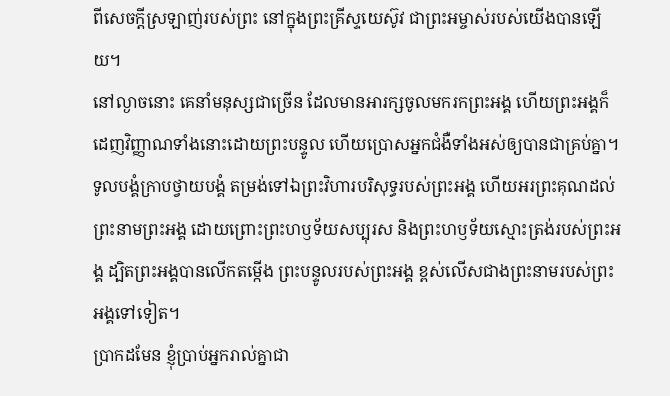ពីសេចក្តីស្រឡាញ់របស់ព្រះ នៅក្នុងព្រះគ្រីស្ទយេស៊ូវ ជាព្រះអម្ចាស់របស់យើងបានឡើយ។
នៅល្ងាចនោះ គេនាំមនុស្សជាច្រើន ដែលមានអារក្សចូលមករកព្រះអង្គ ហើយព្រះអង្គក៏ដេញវិញ្ញាណទាំងនោះដោយព្រះបន្ទូល ហើយប្រោសអ្នកជំងឺទាំងអស់ឲ្យបានជាគ្រប់គ្នា។
ទូលបង្គំក្រាបថ្វាយបង្គំ តម្រង់ទៅឯព្រះវិហារបរិសុទ្ធរបស់ព្រះអង្គ ហើយអរព្រះគុណដល់ព្រះនាមព្រះអង្គ ដោយព្រោះព្រះហឫទ័យសប្បុរស និងព្រះហឫទ័យស្មោះត្រង់របស់ព្រះអង្គ ដ្បិតព្រះអង្គបានលើកតម្កើង ព្រះបន្ទូលរបស់ព្រះអង្គ ខ្ពស់លើសជាងព្រះនាមរបស់ព្រះអង្គទៅទៀត។
ប្រាកដមែន ខ្ញុំប្រាប់អ្នករាល់គ្នាជា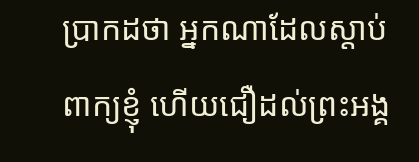ប្រាកដថា អ្នកណាដែលស្តាប់ពាក្យខ្ញុំ ហើយជឿដល់ព្រះអង្គ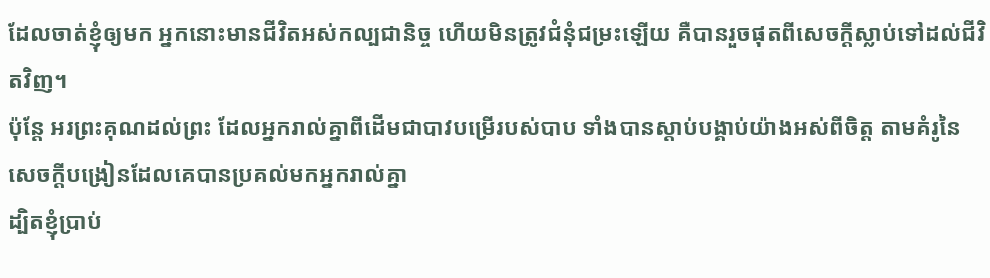ដែលចាត់ខ្ញុំឲ្យមក អ្នកនោះមានជីវិតអស់កល្បជានិច្ច ហើយមិនត្រូវជំនុំជម្រះឡើយ គឺបានរួចផុតពីសេចក្តីស្លាប់ទៅដល់ជីវិតវិញ។
ប៉ុន្តែ អរព្រះគុណដល់ព្រះ ដែលអ្នករាល់គ្នាពីដើមជាបាវបម្រើរបស់បាប ទាំងបានស្តាប់បង្គាប់យ៉ាងអស់ពីចិត្ត តាមគំរូនៃសេចក្ដីបង្រៀនដែលគេបានប្រគល់មកអ្នករាល់គ្នា
ដ្បិតខ្ញុំប្រាប់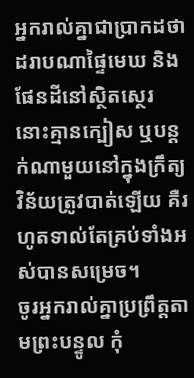អ្នករាល់គ្នាជាប្រាកដថា ដរាបណាផ្ទៃមេឃ និងផែនដីនៅស្ថិតស្ថេរ នោះគ្មានក្បៀស ឬបន្តក់ណាមួយនៅក្នុងក្រឹត្យវិន័យត្រូវបាត់ឡើយ គឺរហូតទាល់តែគ្រប់ទាំងអស់បានសម្រេច។
ចូរអ្នករាល់គ្នាប្រព្រឹត្តតាមព្រះបន្ទូល កុំ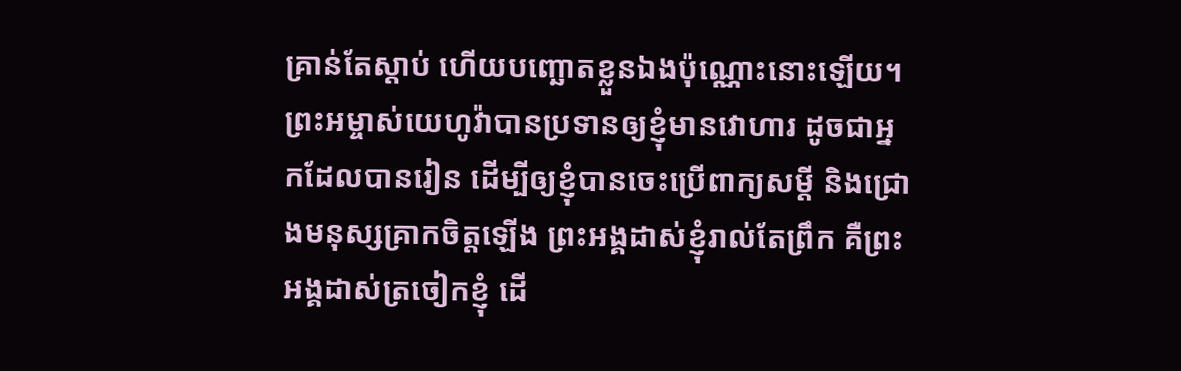គ្រាន់តែស្តាប់ ហើយបញ្ឆោតខ្លួនឯងប៉ុណ្ណោះនោះឡើយ។
ព្រះអម្ចាស់យេហូវ៉ាបានប្រទានឲ្យខ្ញុំមានវោហារ ដូចជាអ្នកដែលបានរៀន ដើម្បីឲ្យខ្ញុំបានចេះប្រើពាក្យសម្ដី និងជ្រោងមនុស្សគ្រាកចិត្តឡើង ព្រះអង្គដាស់ខ្ញុំរាល់តែព្រឹក គឺព្រះអង្គដាស់ត្រចៀកខ្ញុំ ដើ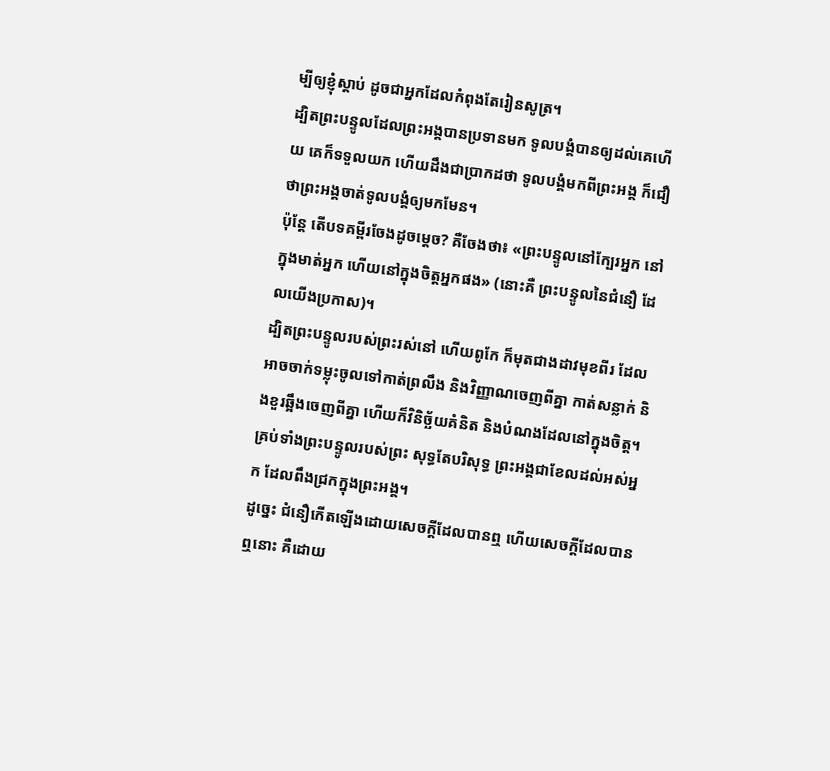ម្បីឲ្យខ្ញុំស្តាប់ ដូចជាអ្នកដែលកំពុងតែរៀនសូត្រ។
ដ្បិតព្រះបន្ទូលដែលព្រះអង្គបានប្រទានមក ទូលបង្គំបានឲ្យដល់គេហើយ គេក៏ទទួលយក ហើយដឹងជាប្រាកដថា ទូលបង្គំមកពីព្រះអង្គ ក៏ជឿថាព្រះអង្គចាត់ទូលបង្គំឲ្យមកមែន។
ប៉ុន្ដែ តើបទគម្ពីរចែងដូចម្តេច? គឺចែងថា៖ «ព្រះបន្ទូលនៅក្បែរអ្នក នៅក្នុងមាត់អ្នក ហើយនៅក្នុងចិត្តអ្នកផង» (នោះគឺ ព្រះបន្ទូលនៃជំនឿ ដែលយើងប្រកាស)។
ដ្បិតព្រះបន្ទូលរបស់ព្រះរស់នៅ ហើយពូកែ ក៏មុតជាងដាវមុខពីរ ដែលអាចចាក់ទម្លុះចូលទៅកាត់ព្រលឹង និងវិញ្ញាណចេញពីគ្នា កាត់សន្លាក់ និងខួរឆ្អឹងចេញពីគ្នា ហើយក៏វិនិច្ឆ័យគំនិត និងបំណងដែលនៅក្នុងចិត្ត។
គ្រប់ទាំងព្រះបន្ទូលរបស់ព្រះ សុទ្ធតែបរិសុទ្ធ ព្រះអង្គជាខែលដល់អស់អ្នក ដែលពឹងជ្រកក្នុងព្រះអង្គ។
ដូច្នេះ ជំនឿកើតឡើងដោយសេចក្ដីដែលបានឮ ហើយសេចក្ដីដែលបានឮនោះ គឺដោយ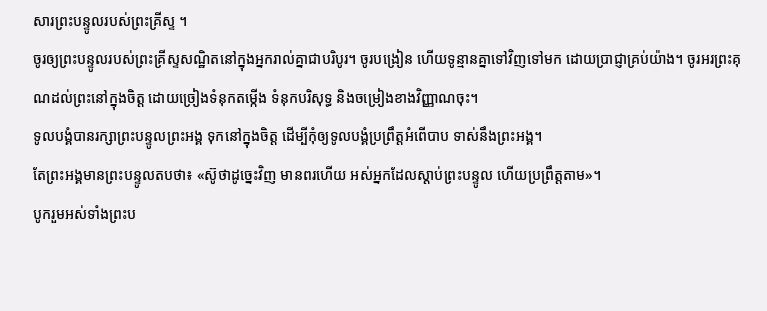សារព្រះបន្ទូលរបស់ព្រះគ្រីស្ទ ។
ចូរឲ្យព្រះបន្ទូលរបស់ព្រះគ្រីស្ទសណ្ឋិតនៅក្នុងអ្នករាល់គ្នាជាបរិបូរ។ ចូរបង្រៀន ហើយទូន្មានគ្នាទៅវិញទៅមក ដោយប្រាជ្ញាគ្រប់យ៉ាង។ ចូរអរព្រះគុណដល់ព្រះនៅក្នុងចិត្ត ដោយច្រៀងទំនុកតម្កើង ទំនុកបរិសុទ្ធ និងចម្រៀងខាងវិញ្ញាណចុះ។
ទូលបង្គំបានរក្សាព្រះបន្ទូលព្រះអង្គ ទុកនៅក្នុងចិត្ត ដើម្បីកុំឲ្យទូលបង្គំប្រព្រឹត្តអំពើបាប ទាស់នឹងព្រះអង្គ។
តែព្រះអង្គមានព្រះបន្ទូលតបថា៖ «ស៊ូថាដូច្នេះវិញ មានពរហើយ អស់អ្នកដែលស្តាប់ព្រះបន្ទូល ហើយប្រព្រឹត្តតាម»។
បូករួមអស់ទាំងព្រះប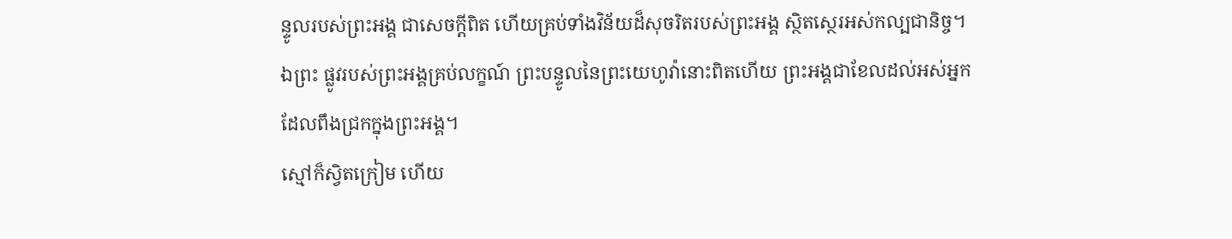ន្ទូលរបស់ព្រះអង្គ ជាសេចក្ដីពិត ហើយគ្រប់ទាំងវិន័យដ៏សុចរិតរបស់ព្រះអង្គ ស្ថិតស្ថេរអស់កល្បជានិច្ច។
ឯព្រះ ផ្លូវរបស់ព្រះអង្គគ្រប់លក្ខណ៍ ព្រះបន្ទូលនៃព្រះយេហូវ៉ានោះពិតហើយ ព្រះអង្គជាខែលដល់អស់អ្នក ដែលពឹងជ្រកក្នុងព្រះអង្គ។
ស្មៅក៏ស្វិតក្រៀម ហើយ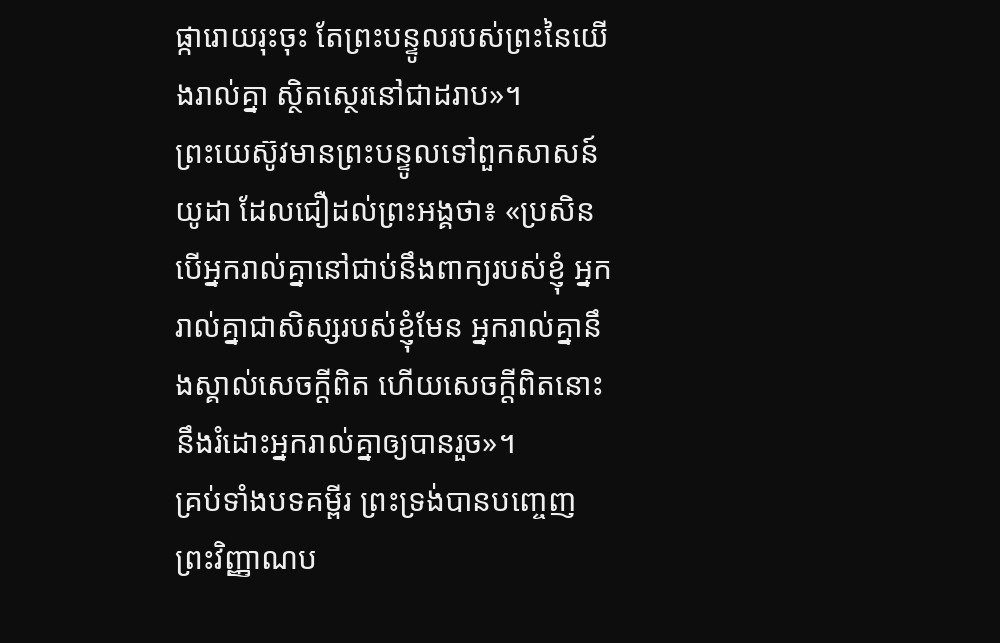ផ្ការោយរុះចុះ តែព្រះបន្ទូលរបស់ព្រះនៃយើងរាល់គ្នា ស្ថិតស្ថេរនៅជាដរាប»។
ព្រះយេស៊ូវមានព្រះបន្ទូលទៅពួកសាសន៍យូដា ដែលជឿដល់ព្រះអង្គថា៖ «ប្រសិនបើអ្នករាល់គ្នានៅជាប់នឹងពាក្យរបស់ខ្ញុំ អ្នករាល់គ្នាជាសិស្សរបស់ខ្ញុំមែន អ្នករាល់គ្នានឹងស្គាល់សេចក្តីពិត ហើយសេចក្តីពិតនោះនឹងរំដោះអ្នករាល់គ្នាឲ្យបានរួច»។
គ្រប់ទាំងបទគម្ពីរ ព្រះទ្រង់បានបញ្ចេញព្រះវិញ្ញាណប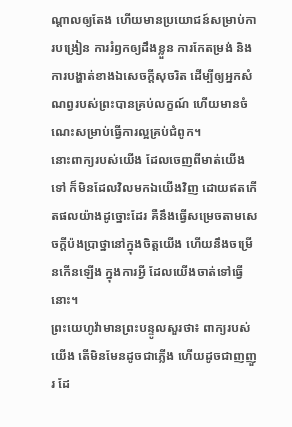ណ្ដាលឲ្យតែង ហើយមានប្រយោជន៍សម្រាប់ការបង្រៀន ការរំឭកឲ្យដឹងខ្លួន ការកែតម្រង់ និងការបង្ហាត់ខាងឯសេចក្ដីសុចរិត ដើម្បីឲ្យអ្នកសំណព្វរបស់ព្រះបានគ្រប់លក្ខណ៍ ហើយមានចំណេះសម្រាប់ធ្វើការល្អគ្រប់ជំពូក។
នោះពាក្យរបស់យើង ដែលចេញពីមាត់យើងទៅ ក៏មិនដែលវិលមកឯយើងវិញ ដោយឥតកើតផលយ៉ាងដូច្នោះដែរ គឺនឹងធ្វើសម្រេចតាមសេចក្ដីប៉ងប្រាថ្នានៅក្នុងចិត្តយើង ហើយនឹងចម្រើនកើនឡើង ក្នុងការអ្វី ដែលយើងចាត់ទៅធ្វើនោះ។
ព្រះយេហូវ៉ាមានព្រះបន្ទូលសួរថា៖ ពាក្យរបស់យើង តើមិនមែនដូចជាភ្លើង ហើយដូចជាញញួរ ដែ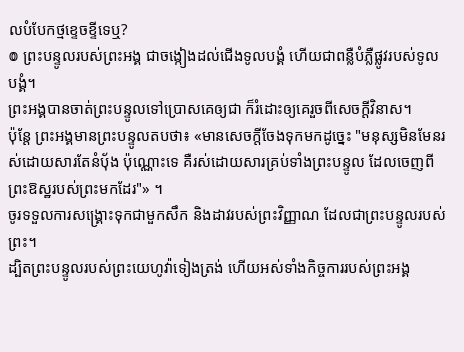លបំបែកថ្មខ្ទេចខ្ទីទេឬ?
៙ ព្រះបន្ទូលរបស់ព្រះអង្គ ជាចង្កៀងដល់ជើងទូលបង្គំ ហើយជាពន្លឺបំភ្លឺផ្លូវរបស់ទូលបង្គំ។
ព្រះអង្គបានចាត់ព្រះបន្ទូលទៅប្រោសគេឲ្យជា ក៏រំដោះឲ្យគេរួចពីសេចក្ដីវិនាស។
ប៉ុន្តែ ព្រះអង្គមានព្រះបន្ទូលតបថា៖ «មានសេចក្តីចែងទុកមកដូច្នេះ "មនុស្សមិនមែនរស់ដោយសារតែនំបុ័ង ប៉ុណ្ណោះទេ គឺរស់ដោយសារគ្រប់ទាំងព្រះបន្ទូល ដែលចេញពីព្រះឱស្ឋរបស់ព្រះមកដែរ"» ។
ចូរទទួលការសង្គ្រោះទុកជាមួកសឹក និងដាវរបស់ព្រះវិញ្ញាណ ដែលជាព្រះបន្ទូលរបស់ព្រះ។
ដ្បិតព្រះបន្ទូលរបស់ព្រះយេហូវ៉ាទៀងត្រង់ ហើយអស់ទាំងកិច្ចការរបស់ព្រះអង្គ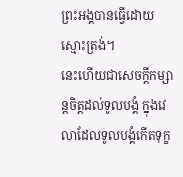ព្រះអង្គបានធ្វើដោយស្មោះត្រង់។
នេះហើយជាសេចក្ដីកម្សាន្តចិត្តដល់ទូលបង្គំ ក្នុងវេលាដែលទូលបង្គំកើតទុក្ខ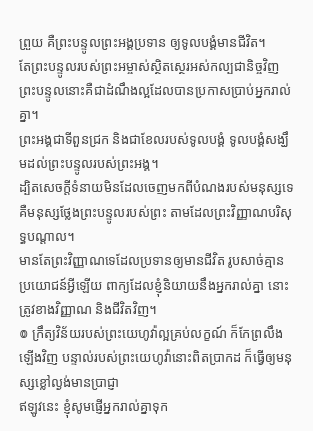ព្រួយ គឺព្រះបន្ទូលព្រះអង្គប្រទាន ឲ្យទូលបង្គំមានជីវិត។
តែព្រះបន្ទូលរបស់ព្រះអម្ចាស់ស្ថិតស្ថេរអស់កល្បជានិច្ចវិញ ព្រះបន្ទូលនោះគឺជាដំណឹងល្អដែលបានប្រកាសប្រាប់អ្នករាល់គ្នា។
ព្រះអង្គជាទីពួនជ្រក និងជាខែលរបស់ទូលបង្គំ ទូលបង្គំសង្ឃឹមដល់ព្រះបន្ទូលរបស់ព្រះអង្គ។
ដ្បិតសេចក្ដីទំនាយមិនដែលចេញមកពីបំណងរបស់មនុស្សទេ គឺមនុស្សថ្លែងព្រះបន្ទូលរបស់ព្រះ តាមដែលព្រះវិញ្ញាណបរិសុទ្ធបណ្ដាល។
មានតែព្រះវិញ្ញាណទេដែលប្រទានឲ្យមានជីវិត រូបសាច់គ្មានប្រយោជន៍អ្វីឡើយ ពាក្យដែលខ្ញុំនិយាយនឹងអ្នករាល់គ្នា នោះត្រូវខាងវិញ្ញាណ និងជីវិតវិញ។
៙ ក្រឹត្យវិន័យរបស់ព្រះយេហូវ៉ាល្អគ្រប់លក្ខណ៍ ក៏កែព្រលឹងឡើងវិញ បន្ទាល់របស់ព្រះយេហូវ៉ានោះពិតប្រាកដ ក៏ធ្វើឲ្យមនុស្សខ្លៅល្ងង់មានប្រាជ្ញា
ឥឡូវនេះ ខ្ញុំសូមផ្ញើអ្នករាល់គ្នាទុក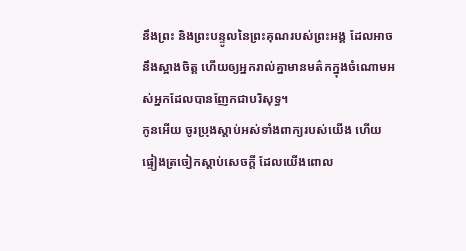នឹងព្រះ និងព្រះបន្ទូលនៃព្រះគុណរបស់ព្រះអង្គ ដែលអាចនឹងស្អាងចិត្ត ហើយឲ្យអ្នករាល់គ្នាមានមត៌កក្នុងចំណោមអស់អ្នកដែលបានញែកជាបរិសុទ្ធ។
កូនអើយ ចូរប្រុងស្តាប់អស់ទាំងពាក្យរបស់យើង ហើយផ្ទៀងត្រចៀកស្តាប់សេចក្ដី ដែលយើងពោល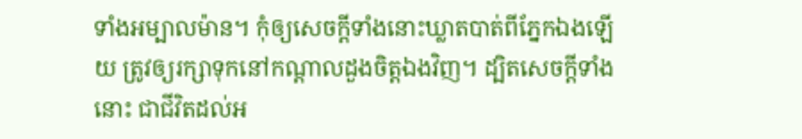ទាំងអម្បាលម៉ាន។ កុំឲ្យសេចក្ដីទាំងនោះឃ្លាតបាត់ពីភ្នែកឯងឡើយ ត្រូវឲ្យរក្សាទុកនៅកណ្ដាលដួងចិត្តឯងវិញ។ ដ្បិតសេចក្ដីទាំងនោះ ជាជីវិតដល់អ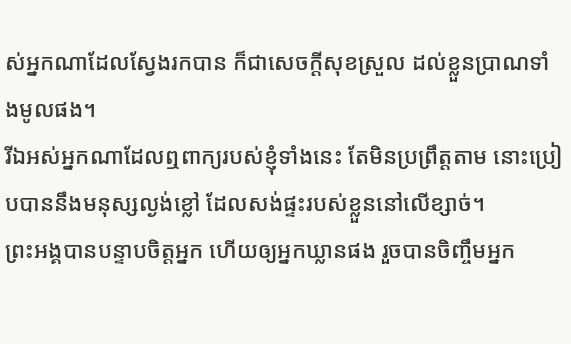ស់អ្នកណាដែលស្វែងរកបាន ក៏ជាសេចក្ដីសុខស្រួល ដល់ខ្លួនប្រាណទាំងមូលផង។
រីឯអស់អ្នកណាដែលឮពាក្យរបស់ខ្ញុំទាំងនេះ តែមិនប្រព្រឹត្តតាម នោះប្រៀបបាននឹងមនុស្សល្ងង់ខ្លៅ ដែលសង់ផ្ទះរបស់ខ្លួននៅលើខ្សាច់។
ព្រះអង្គបានបន្ទាបចិត្តអ្នក ហើយឲ្យអ្នកឃ្លានផង រួចបានចិញ្ចឹមអ្នក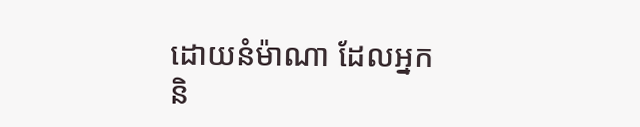ដោយនំម៉ាណា ដែលអ្នក និ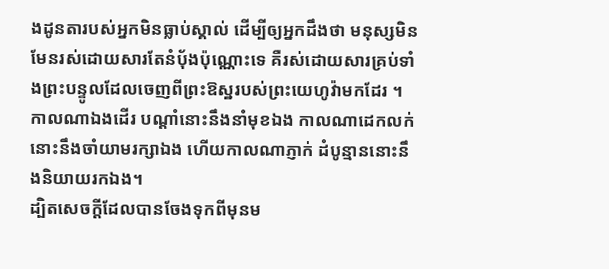ងដូនតារបស់អ្នកមិនធ្លាប់ស្គាល់ ដើម្បីឲ្យអ្នកដឹងថា មនុស្សមិនមែនរស់ដោយសារតែនំបុ័ងប៉ុណ្ណោះទេ គឺរស់ដោយសារគ្រប់ទាំងព្រះបន្ទូលដែលចេញពីព្រះឱស្ឋរបស់ព្រះយេហូវ៉ាមកដែរ ។
កាលណាឯងដើរ បណ្ដាំនោះនឹងនាំមុខឯង កាលណាដេកលក់ នោះនឹងចាំយាមរក្សាឯង ហើយកាលណាភ្ញាក់ ដំបូន្មាននោះនឹងនិយាយរកឯង។
ដ្បិតសេចក្តីដែលបានចែងទុកពីមុនម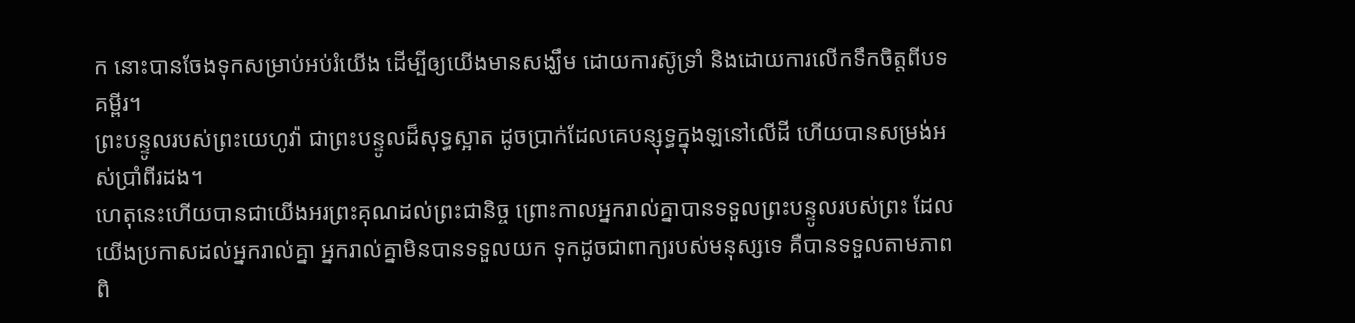ក នោះបានចែងទុកសម្រាប់អប់រំយើង ដើម្បីឲ្យយើងមានសង្ឃឹម ដោយការស៊ូទ្រាំ និងដោយការលើកទឹកចិត្តពីបទគម្ពីរ។
ព្រះបន្ទូលរបស់ព្រះយេហូវ៉ា ជាព្រះបន្ទូលដ៏សុទ្ធស្អាត ដូចប្រាក់ដែលគេបន្សុទ្ធក្នុងឡនៅលើដី ហើយបានសម្រង់អស់ប្រាំពីរដង។
ហេតុនេះហើយបានជាយើងអរព្រះគុណដល់ព្រះជានិច្ច ព្រោះកាលអ្នករាល់គ្នាបានទទួលព្រះបន្ទូលរបស់ព្រះ ដែលយើងប្រកាសដល់អ្នករាល់គ្នា អ្នករាល់គ្នាមិនបានទទួលយក ទុកដូចជាពាក្យរបស់មនុស្សទេ គឺបានទទួលតាមភាពពិ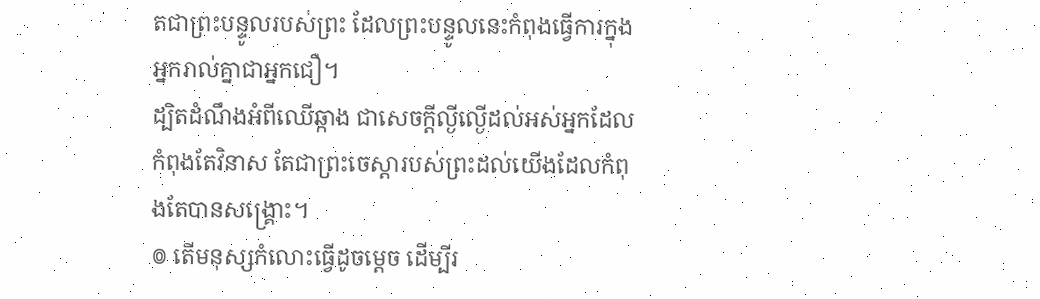តជាព្រះបន្ទូលរបស់ព្រះ ដែលព្រះបន្ទូលនេះកំពុងធ្វើការក្នុងអ្នករាល់គ្នាជាអ្នកជឿ។
ដ្បិតដំណឹងអំពីឈើឆ្កាង ជាសេចក្តីល្ងីល្ងើដល់អស់អ្នកដែលកំពុងតែវិនាស តែជាព្រះចេស្តារបស់ព្រះដល់យើងដែលកំពុងតែបានសង្គ្រោះ។
៙ តើមនុស្សកំលោះធ្វើដូចម្ដេច ដើម្បីរ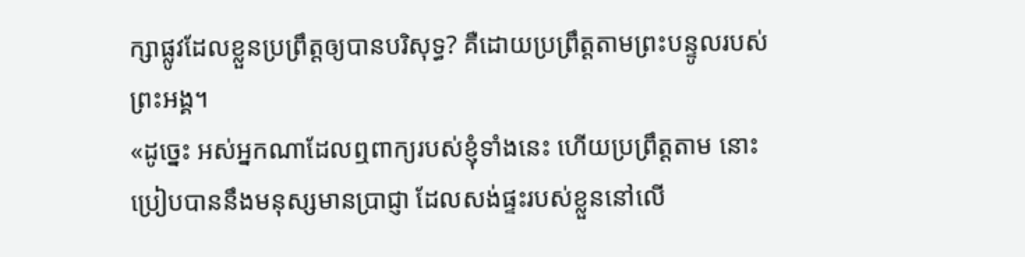ក្សាផ្លូវដែលខ្លួនប្រព្រឹត្តឲ្យបានបរិសុទ្ធ? គឺដោយប្រព្រឹត្តតាមព្រះបន្ទូលរបស់ព្រះអង្គ។
«ដូច្នេះ អស់អ្នកណាដែលឮពាក្យរបស់ខ្ញុំទាំងនេះ ហើយប្រព្រឹត្តតាម នោះប្រៀបបាននឹងមនុស្សមានប្រាជ្ញា ដែលសង់ផ្ទះរបស់ខ្លួននៅលើ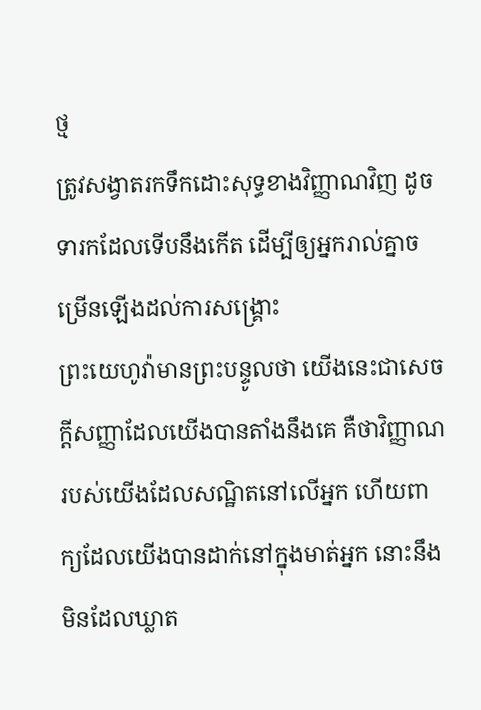ថ្ម
ត្រូវសង្វាតរកទឹកដោះសុទ្ធខាងវិញ្ញាណវិញ ដូចទារកដែលទើបនឹងកើត ដើម្បីឲ្យអ្នករាល់គ្នាចម្រើនឡើងដល់ការសង្គ្រោះ
ព្រះយេហូវ៉ាមានព្រះបន្ទូលថា យើងនេះជាសេចក្ដីសញ្ញាដែលយើងបានតាំងនឹងគេ គឺថាវិញ្ញាណរបស់យើងដែលសណ្ឋិតនៅលើអ្នក ហើយពាក្យដែលយើងបានដាក់នៅក្នុងមាត់អ្នក នោះនឹងមិនដែលឃ្លាត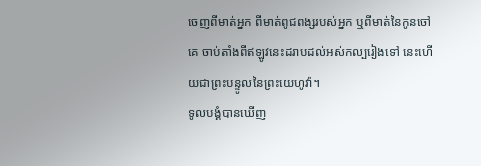ចេញពីមាត់អ្នក ពីមាត់ពូជពង្សរបស់អ្នក ឬពីមាត់នៃកូនចៅគេ ចាប់តាំងពីឥឡូវនេះដរាបដល់អស់កល្បរៀងទៅ នេះហើយជាព្រះបន្ទូលនៃព្រះយេហូវ៉ា។
ទូលបង្គំបានឃើញ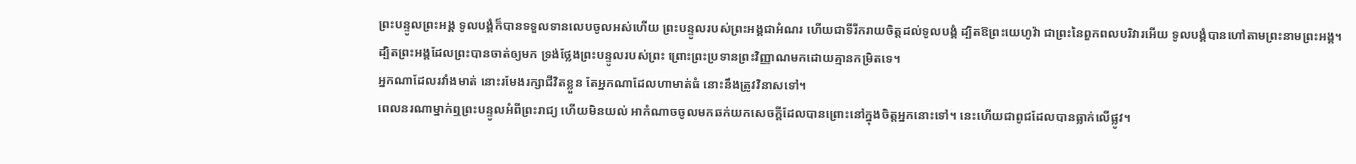ព្រះបន្ទូលព្រះអង្គ ទូលបង្គំក៏បានទទួលទានលេបចូលអស់ហើយ ព្រះបន្ទូលរបស់ព្រះអង្គជាអំណរ ហើយជាទីរីករាយចិត្តដល់ទូលបង្គំ ដ្បិតឱព្រះយេហូវ៉ា ជាព្រះនៃពួកពលបរិវារអើយ ទូលបង្គំបានហៅតាមព្រះនាមព្រះអង្គ។
ដ្បិតព្រះអង្គដែលព្រះបានចាត់ឲ្យមក ទ្រង់ថ្លែងព្រះបន្ទូលរបស់ព្រះ ព្រោះព្រះប្រទានព្រះវិញ្ញាណមកដោយគ្មានកម្រិតទេ។
អ្នកណាដែលរវាំងមាត់ នោះរមែងរក្សាជីវិតខ្លួន តែអ្នកណាដែលហាមាត់ធំ នោះនឹងត្រូវវិនាសទៅ។
ពេលនរណាម្នាក់ឮព្រះបន្ទូលអំពីព្រះរាជ្យ ហើយមិនយល់ អាកំណាចចូលមកឆក់យកសេចក្តីដែលបានព្រោះនៅក្នុងចិត្តអ្នកនោះទៅ។ នេះហើយជាពូជដែលបានធ្លាក់លើផ្លូវ។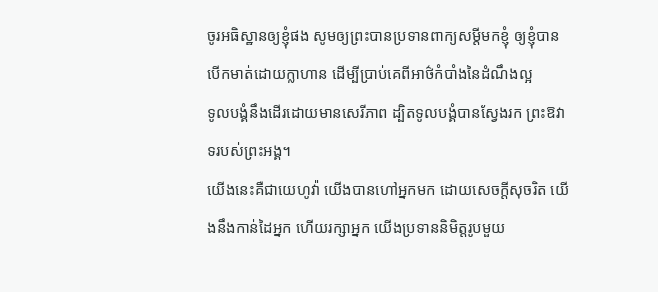ចូរអធិស្ឋានឲ្យខ្ញុំផង សូមឲ្យព្រះបានប្រទានពាក្យសម្ដីមកខ្ញុំ ឲ្យខ្ញុំបានបើកមាត់ដោយក្លាហាន ដើម្បីប្រាប់គេពីអាថ៌កំបាំងនៃដំណឹងល្អ
ទូលបង្គំនឹងដើរដោយមានសេរីភាព ដ្បិតទូលបង្គំបានស្វែងរក ព្រះឱវាទរបស់ព្រះអង្គ។
យើងនេះគឺជាយេហូវ៉ា យើងបានហៅអ្នកមក ដោយសេចក្ដីសុចរិត យើងនឹងកាន់ដៃអ្នក ហើយរក្សាអ្នក យើងប្រទាននិមិត្តរូបមួយ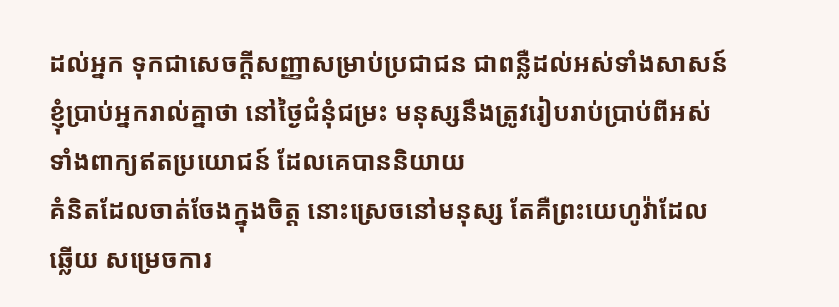ដល់អ្នក ទុកជាសេចក្ដីសញ្ញាសម្រាប់ប្រជាជន ជាពន្លឺដល់អស់ទាំងសាសន៍
ខ្ញុំប្រាប់អ្នករាល់គ្នាថា នៅថ្ងៃជំនុំជម្រះ មនុស្សនឹងត្រូវរៀបរាប់ប្រាប់ពីអស់ទាំងពាក្យឥតប្រយោជន៍ ដែលគេបាននិយាយ
គំនិតដែលចាត់ចែងក្នុងចិត្ត នោះស្រេចនៅមនុស្ស តែគឺព្រះយេហូវ៉ាដែលឆ្លើយ សម្រេចការ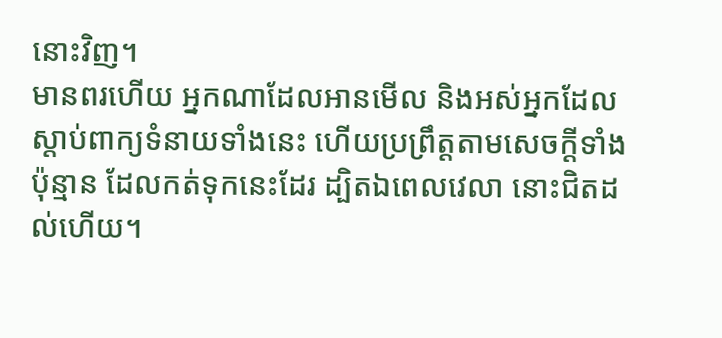នោះវិញ។
មានពរហើយ អ្នកណាដែលអានមើល និងអស់អ្នកដែលស្តាប់ពាក្យទំនាយទាំងនេះ ហើយប្រព្រឹត្តតាមសេចក្ដីទាំងប៉ុន្មាន ដែលកត់ទុកនេះដែរ ដ្បិតឯពេលវេលា នោះជិតដល់ហើយ។